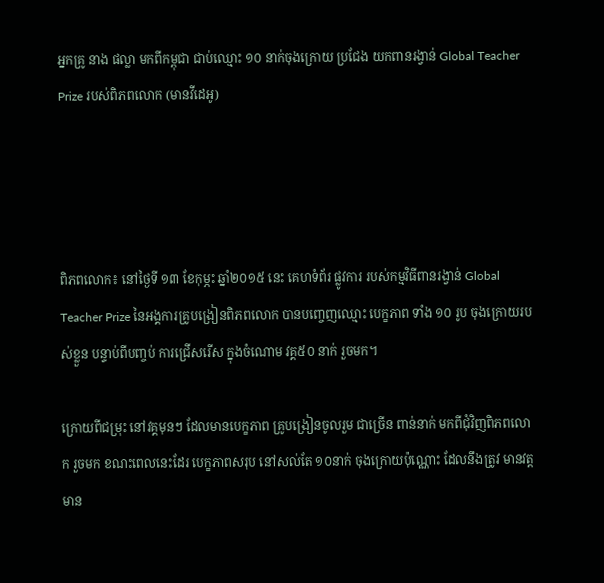អ្នកគ្រូ នាង ផល្លា មកពីកម្ពុជា ជាប់ឈ្មោះ ១០ នាក់ចុងក្រោយ ប្រជែង យកពានរង្វាន់ Global Teacher Prize របស់ពិភពលោក (មានវីដេអូ)




ពិភពលោក៖ នៅថ្ងៃទី ១៣ ខែកុម្ភះ ឆ្នាំ២០១៥ នេះ គេហទំព័រ ផ្លូវការ របស់កម្មវិធីពានរង្វាន់ Global Teacher Prize នៃអង្គការគ្រូបង្រៀនពិភពលោក បានបញ្ចេញឈ្មោះ បេក្ខភាព ទាំង ១០ រូប ចុងក្រោយរបស់ខ្លួន បន្ទាប់ពីបញ្ចប់ ការជ្រើសរើស ក្នុងចំណោម វគ្គ៥០ នាក់ រួចមក។

ក្រោយពីជម្រុះ នៅវគ្គមុនៗ ដែលមានបេក្ខភាព គ្រូបង្រៀនចូលរួម ជាច្រើន ពាន់នាក់ មកពីជុំវិញពិភពលោក រួចមក ខណះពេលនេះដែរ បេក្ខភាពសរុប នៅសល់តែ ១០នាក់ ចុងក្រោយប៉ុណ្ណោះ ដែលនឹងត្រូវ មានវត្តមាន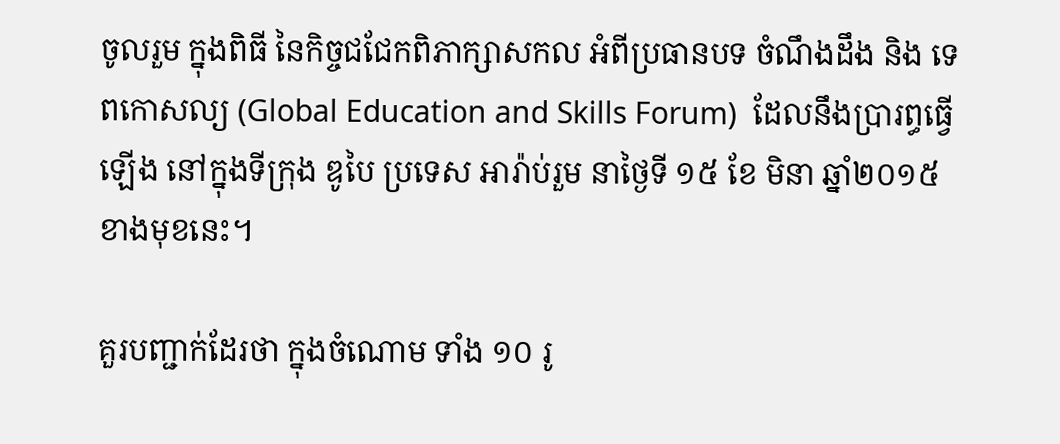ចូលរួម ក្នុងពិធី នៃកិច្ចជជែកពិភាក្សាសកល អំពីប្រធានបទ ចំណឹងដឹង និង ទេពកោសល្យ (Global Education and Skills Forum)  ដែលនឹងប្រារព្ធធ្វើឡើង នៅក្នុងទីក្រុង ឌូបៃ ប្រទេស អារ៉ាប់រួម នាថ្ងៃទី ១៥ ខែ មិនា ឆ្នាំ២០១៥ ខាងមុខនេះ។

គួរបញ្ជាក់ដែរថា ក្នុងចំណោម ទាំង ១០ រូ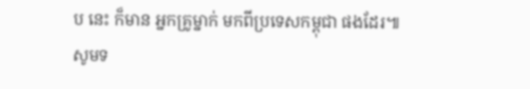ប នេះ ក៏មាន អ្នកគ្រូម្នាក់ មកពីប្រទេសកម្ពុជា ផងដែរ៕ សូមទ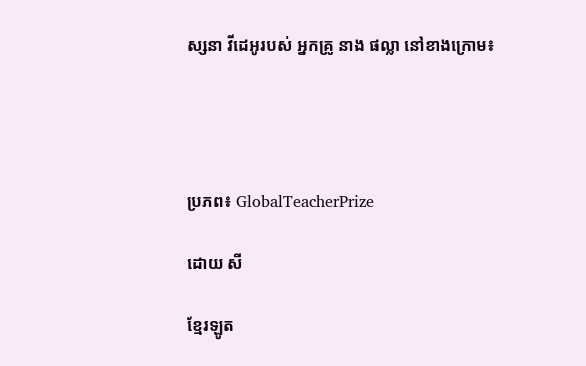ស្សនា វីដេអូរបស់ អ្នកគ្រូ នាង ផល្លា នៅខាងក្រោម៖




ប្រភព៖ GlobalTeacherPrize

ដោយ សី

ខ្មែរឡូត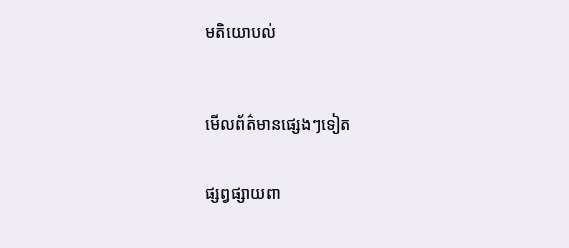មតិយោបល់



មើលព័ត៌មានផ្សេងៗទៀត


ផ្សព្វផ្សាយពា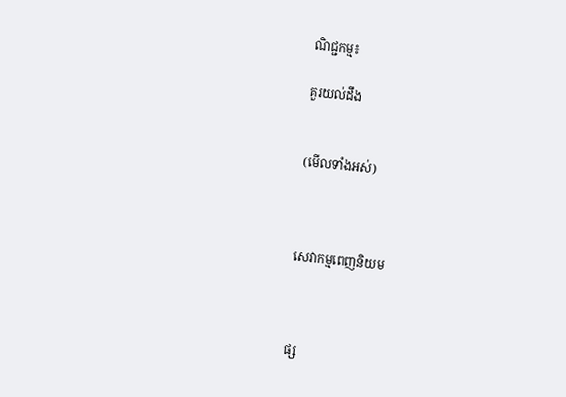ណិជ្ជកម្ម៖

គួរយល់ដឹង


(មើលទាំងអស់)



សេវាកម្មពេញនិយម



ផ្ស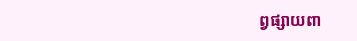ព្វផ្សាយពា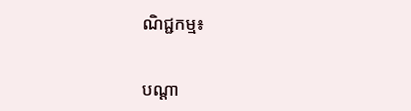ណិជ្ជកម្ម៖


បណ្តា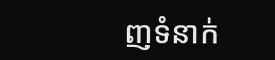ញទំនាក់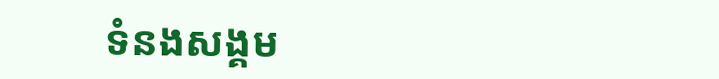ទំនងសង្គម